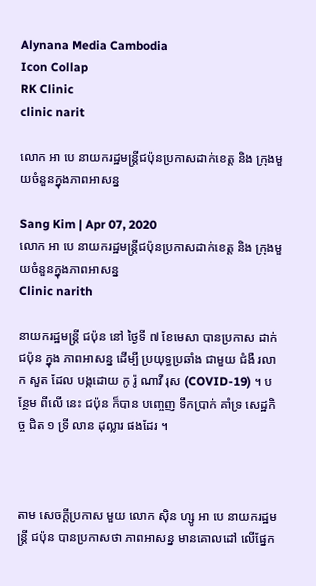Alynana Media Cambodia
Icon Collap
RK Clinic
clinic narit

លោក អា បេ នាយករដ្ឋមន្ត្រីជប៉ុនប្រកាសដាក់ខេត្ត និង ក្រុងមួយចំនួនក្នុងភាពអាសន្ន

Sang Kim | Apr 07, 2020
លោក អា បេ នាយករដ្ឋមន្ត្រីជប៉ុនប្រកាសដាក់ខេត្ត និង ក្រុងមួយចំនួនក្នុងភាពអាសន្ន
Clinic narith

នាយករដ្ឋមន្ត្រី ជប៉ុន នៅ ថ្ងៃទី ៧ ខែមេសា បានប្រកាស ដាក់ ជប៉ុន ក្នុង ភាពអាសន្ន ដើម្បី ប្រយុទ្ធប្រឆាំង ជាមួយ ជំងឺ រលាក សួត ដែល បង្កដោយ កូ រ៉ូ ណាវី រុស (COVID-19) ។ បន្ថែម ពីលើ នេះ ជប៉ុន ក៏បាន បញ្ចេញ ទឹកប្រាក់ គាំទ្រ សេដ្ឋកិច្ច ជិត ១ ទ្រី លាន ដុល្លារ ផងដែរ ។



តាម សេចក្តីប្រកាស មួយ លោក ស៊ិន ហ្សូ អា បេ នាយករដ្ឋមន្ត្រី ជប៉ុន បានប្រកាសថា ភាពអាសន្ន មានគោលដៅ លើផ្នែក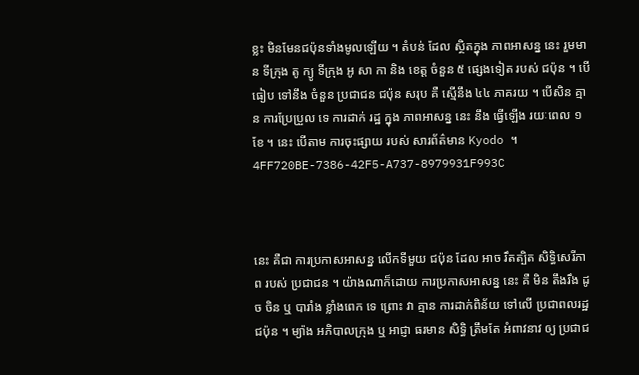ខ្លះ មិនមែនជប៉ុនទាំងមូលឡើយ ។ តំបន់ ដែល ស្ថិតក្នុង ភាពអាសន្ន នេះ រួមមាន ទីក្រុង តូ ក្យូ ទីក្រុង អូ សា កា និង ខេត្ត ចំនួន ៥ ផ្សេងទៀត របស់ ជប៉ុន ។ បើ ធៀប ទៅនឹង ចំនួន ប្រជាជន ជប៉ុន សរុប គឺ ស្មើនឹង ៤៤ ភាគរយ ។ បើសិន គ្មាន ការប្រែប្រួល ទេ ការដាក់ រដ្ឋ ក្នុង ភាពអាសន្ន នេះ នឹង ធ្វើឡើង រយៈពេល ១ ខែ ។ នេះ បើតាម ការចុះផ្សាយ របស់ សារព័ត៌មាន Kyodo ។  4FF720BE-7386-42F5-A737-8979931F993C



នេះ គឺជា ការប្រកាសអាសន្ន លើកទីមួយ ជប៉ុន ដែល អាច រឹតត្បិត សិទ្ធិសេរីភាព របស់ ប្រជាជន ។ យ៉ាងណាក៏ដោយ ការប្រកាសអាសន្ន នេះ គឺ មិន តឹងរឹង ដូច ចិន ឬ បារាំង ខ្លាំងពេក ទេ ព្រោះ វា គ្មាន ការដាក់ពិន័យ ទៅលើ ប្រជាពលរដ្ឋ ជប៉ុន ។ ម្យ៉ាង អភិបាលក្រុង ឬ អាជ្ញា ធរមាន សិទ្ធិ ត្រឹមតែ អំពាវនាវ ឲ្យ ប្រជាជ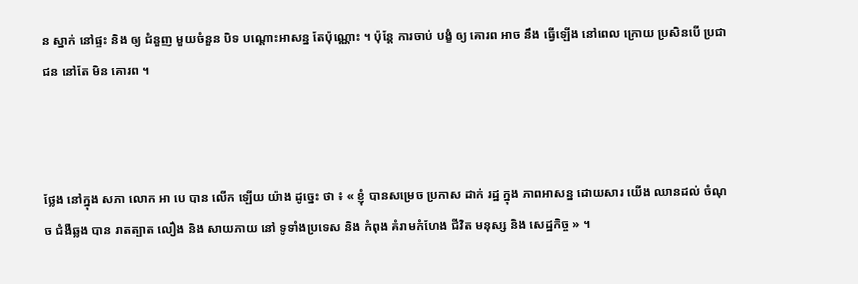ន ស្នាក់ នៅផ្ទះ និង ឲ្យ ជំនួញ មួយចំនួន បិទ បណ្តោះអាសន្ន តែប៉ុណ្ណោះ ។ ប៉ុន្តែ ការចាប់ បង្ខំ ឲ្យ គោរព អាច នឹង ធ្វើឡើង នៅពេល ក្រោយ ប្រសិនបើ ប្រជាជន នៅតែ មិន គោរព ។



ថ្លែង នៅក្នុង សភា លោក អា បេ បាន លើក ឡើយ យ៉ាង ដូច្នេះ ថា ៖ « ខ្ញុំ បានសម្រេច ប្រកាស ដាក់ រដ្ឋ ក្នុង ភាពអាសន្ន ដោយសារ យើង ឈានដល់ ចំណុច ជំងឺឆ្លង បាន រាតត្បាត លឿង និង សាយភាយ នៅ ទូទាំងប្រទេស និង កំពុង គំរាមកំហែង ជីវិត មនុស្ស និង សេដ្ឋកិច្ច » ។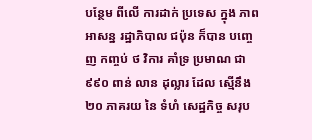បន្ថែម ពីលើ ការដាក់ ប្រទេស ក្នុង ភាពអាសន្ន រដ្ឋាភិបាល ជប៉ុន ក៏បាន បញ្ចេញ កញ្ចប់ ថ វិការ គាំទ្រ ប្រមាណ ជា ៩៩០ ពាន់ លាន ដុល្លារ ដែល ស្មើនឹង ២០ ភាគរយ នៃ ទំហំ សេដ្ឋកិច្ច សរុប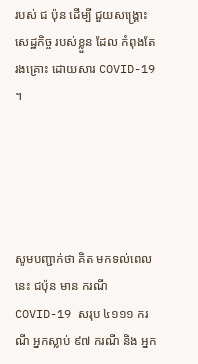របស់ ជ ប៉ុន ដើម្បី ជួយសង្គ្រោះ សេដ្ឋកិច្ច របស់ខ្លួន ដែល កំពុងតែ រងគ្រោះ ដោយសារ COVID-19 ។





សូមបញ្ជាក់ថា គិត មកទល់ពេលនេះ ជប៉ុន មាន ករណី COVID-19 សរុប ៤១១១ ករណី អ្នកស្លាប់ ៩៧ ករណី និង អ្នក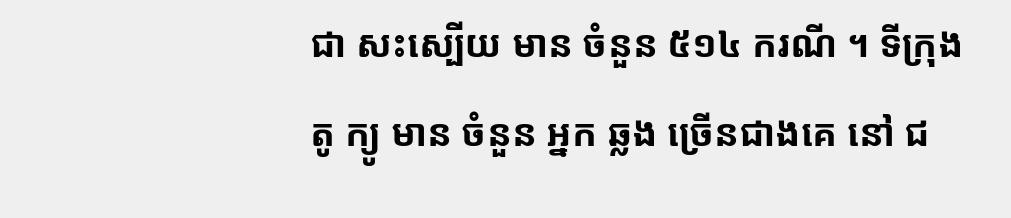ជា សះស្បើយ មាន ចំនួន ៥១៤ ករណី ។ ទីក្រុង តូ ក្យូ មាន ចំនួន អ្នក ឆ្លង ច្រើនជាងគេ នៅ ជ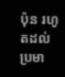ប៉ុន រហូតដល់ ប្រមា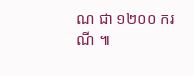ណ ជា ១២០០ ករណី ៕